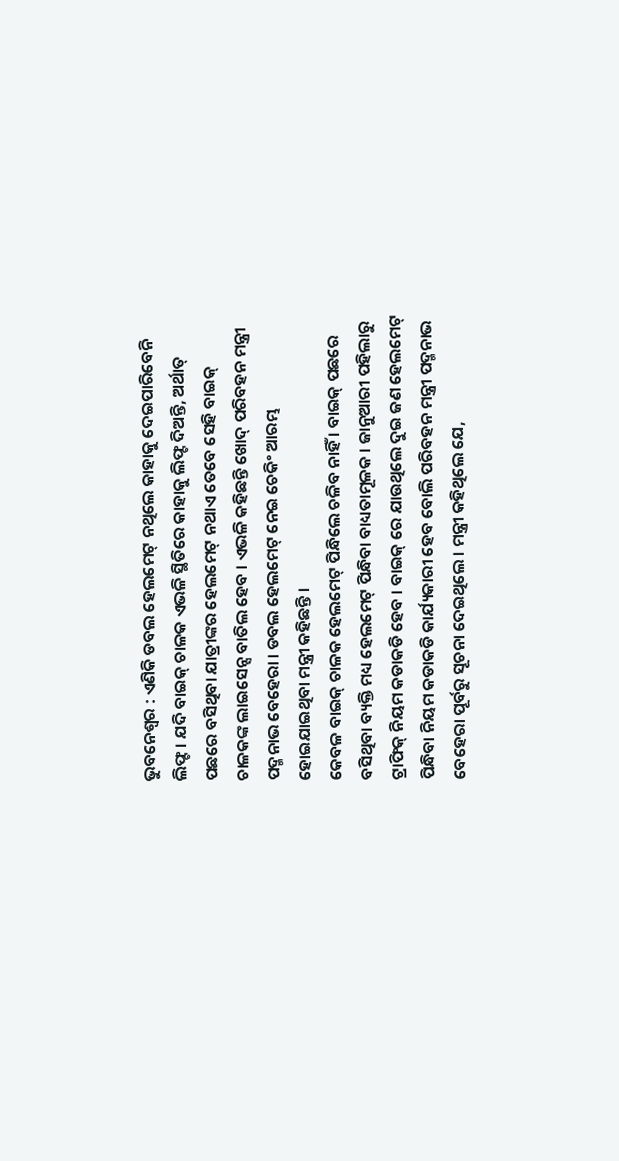ଭୁବନେଶ୍ବର : ଏଣିକି ଡବଲ ହେଲମେଟ୍ ନଥିଲେ କାହାକୁ ଦେଇପାରିବେନି ଲିଫ୍ଟ । ଯଦି ବାଇକ୍ ଚାଳକ ଏଭଳି ସ୍ଥିତିରେ କାହାକୁ ଲିଫ୍ଟ ଦିଅନ୍ତି, ଅର୍ଥାତ୍ ପଛରେ ବସିଥିବା ଯାତ୍ରୀଙ୍କର ହେଲମେଟ୍ ନଥାଏ ତେବେ ସେହି ବାଇକ୍ ଚାଳକଙ୍କ ଲାଇସେନ୍ସ ବାତିଲ ହେବ । ଏଭଳି କହିଛନ୍ତି ଖୋଦ୍ ପରିବହନ ମନ୍ତ୍ରୀ ପଦ୍ମନାଭ ବେହେରା । ଡବଲ ହେଲମେଟ୍ ନେଇ ଚେକିଂ ଆରମ୍ଭ ହୋଇଯାଇଥିବା ମନ୍ତ୍ରୀ କହିଛନ୍ତି ।
କେବଳ ବାଇକ୍ ଚାଳକ ହେଲମେଟ୍ ପିନ୍ଧିଲେ ଚଳିବ ନାହିଁ । ବାଇକ୍ ପଛରେ ବସିଥିବା ବ୍ୟକ୍ତି ମଧ୍ୟ ହେଲମେଟ୍ ପିନ୍ଧିବା ବାଧ୍ୟତାମୂଳକ । ଜାନୁଆରୀ ପହିଲାରୁ ଟ୍ରାଫିକ୍ ନିୟମ କଡାକଡି ହେବ । ବାଇକ୍ ରେ ଯାଉଥିଲେ ଦୁଇ ଜଣ ହେଲମେଟ୍ ପିନ୍ଧିବା ନିୟମ କଡାକଡି କାର୍ଯ୍ୟକାରୀ ହେବ ବୋଲି ପରିବହନ ମନ୍ତ୍ରୀ ପଦ୍ମନାଭ ବେହେରା ପୂର୍ବରୁ ସୂଚନା ଦେଇଥିଲେ । ମନ୍ତ୍ରୀ କହିଥିଲେ ଯେ,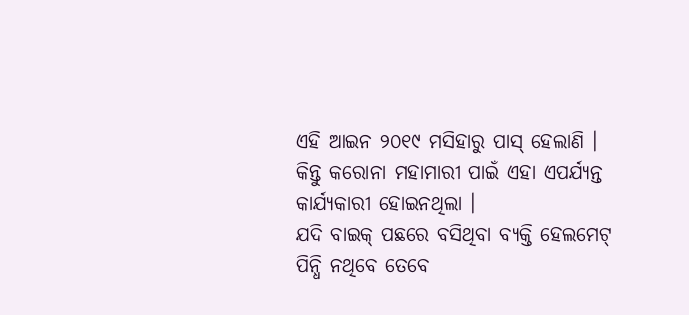ଏହି ଆଇନ ୨୦୧୯ ମସିହାରୁ ପାସ୍ ହେଲାଣି । କିନ୍ତୁ କରୋନା ମହାମାରୀ ପାଇଁ ଏହା ଏପର୍ଯ୍ୟନ୍ତ କାର୍ଯ୍ୟକାରୀ ହୋଇନଥିଲା ।
ଯଦି ବାଇକ୍ ପଛରେ ବସିଥିବା ବ୍ୟକ୍ତି ହେଲମେଟ୍ ପିନ୍ଧି ନଥିବେ ତେବେ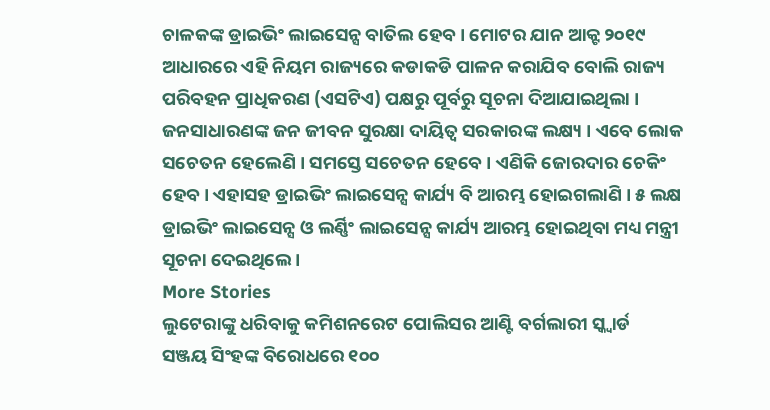ଚାଳକଙ୍କ ଡ୍ରାଇଭିଂ ଲାଇସେନ୍ସ ବାତିଲ ହେବ । ମୋଟର ଯାନ ଆକ୍ଟ ୨୦୧୯ ଆଧାରରେ ଏହି ନିୟମ ରାଜ୍ୟରେ କଡାକଡି ପାଳନ କରାଯିବ ବୋଲି ରାଜ୍ୟ ପରିବହନ ପ୍ରାଧିକରଣ (ଏସଟିଏ) ପକ୍ଷରୁ ପୂର୍ବରୁ ସୂଚନା ଦିଆଯାଇଥିଲା ।
ଜନସାଧାରଣଙ୍କ ଜନ ଜୀବନ ସୁରକ୍ଷା ଦାୟିତ୍ବ ସରକାରଙ୍କ ଲକ୍ଷ୍ୟ । ଏବେ ଲୋକ ସଚେତନ ହେଲେଣି । ସମସ୍ତେ ସଚେତନ ହେବେ । ଏଣିକି ଜୋରଦାର ଚେକିଂ ହେବ । ଏହାସହ ଡ୍ରାଇଭିଂ ଲାଇସେନ୍ସ କାର୍ଯ୍ୟ ବି ଆରମ୍ଭ ହୋଇଗଲାଣି । ୫ ଲକ୍ଷ ଡ୍ରାଇଭିଂ ଲାଇସେନ୍ସ ଓ ଲର୍ଣ୍ଣିଂ ଲାଇସେନ୍ସ କାର୍ଯ୍ୟ ଆରମ୍ଭ ହୋଇଥିବା ମଧ୍ୟ ମନ୍ତ୍ରୀ ସୂଚନା ଦେଇଥିଲେ ।
More Stories
ଲୁଟେରାଙ୍କୁ ଧରିବାକୁ କମିଶନରେଟ ପୋଲିସର ଆଣ୍ଟି ବର୍ଗଲାରୀ ସ୍କ୍ୱାର୍ଡ
ସଞ୍ଜୟ ସିଂହଙ୍କ ବିରୋଧରେ ୧୦୦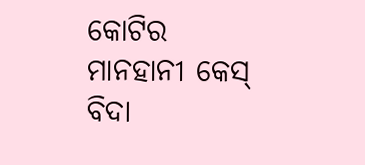କୋଟିର ମାନହାନୀ କେସ୍
ବିଦା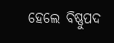ହେଲେ ବିଷ୍ଣୁପଦ